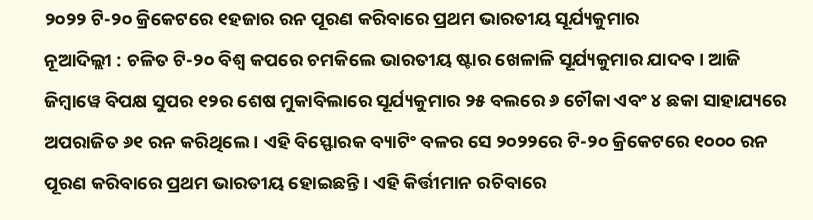୨୦୨୨ ଟି-୨୦ କ୍ରିକେଟରେ ୧ହଜାର ରନ ପୂରଣ କରିବାରେ ପ୍ରଥମ ଭାରତୀୟ ସୂର୍ଯ୍ୟକୁମାର
ନୂଆଦିଲ୍ଲୀ : ଚଳିତ ଟି-୨୦ ବିଶ୍ୱ କପରେ ଚମକିଲେ ଭାରତୀୟ ଷ୍ଟାର ଖେଳାଳି ସୂର୍ଯ୍ୟକୁମାର ଯାଦବ। ଆଜି ଜିମ୍ୱାୱେ ବିପକ୍ଷ ସୁପର ୧୨ର ଶେଷ ମୁକାବିଲାରେ ସୂର୍ଯ୍ୟକୁମାର ୨୫ ବଲରେ ୬ ଚୌକା ଏବଂ ୪ ଛକା ସାହାଯ୍ୟରେ ଅପରାଜିତ ୬୧ ରନ କରିଥିଲେ । ଏହି ବିସ୍ଫୋରକ ବ୍ୟାଟିଂ ବଳର ସେ ୨୦୨୨ରେ ଟି-୨୦ କ୍ରିକେଟରେ ୧୦୦୦ ରନ ପୂରଣ କରିବାରେ ପ୍ରଥମ ଭାରତୀୟ ହୋଇଛନ୍ତି । ଏହି କିର୍ତ୍ତୀମାନ ରଚିବାରେ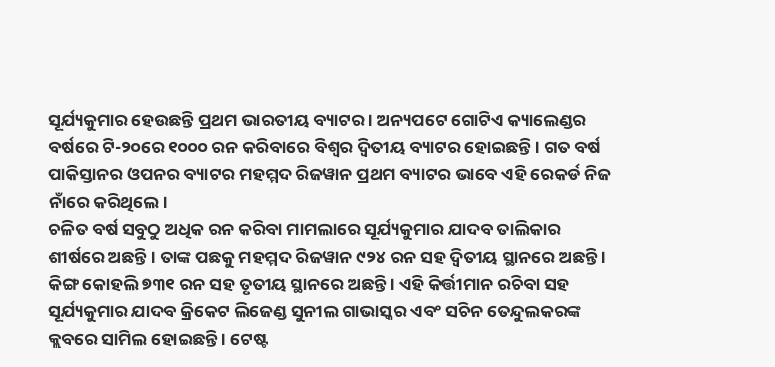ସୂର୍ଯ୍ୟକୁମାର ହେଉଛନ୍ତି ପ୍ରଥମ ଭାରତୀୟ ବ୍ୟାଟର । ଅନ୍ୟପଟେ ଗୋଟିଏ କ୍ୟାଲେଣ୍ଡର ବର୍ଷରେ ଟି-୨୦ରେ ୧୦୦୦ ରନ କରିବାରେ ବିଶ୍ୱର ଦ୍ୱିତୀୟ ବ୍ୟାଟର ହୋଇଛନ୍ତି । ଗତ ବର୍ଷ ପାକିସ୍ତାନର ଓପନର ବ୍ୟାଟର ମହମ୍ମଦ ରିଜୱାନ ପ୍ରଥମ ବ୍ୟାଟର ଭାବେ ଏହି ରେକର୍ଡ ନିଜ ନାଁରେ କରିଥିଲେ।
ଚଳିତ ବର୍ଷ ସବୁଠୁ ଅଧିକ ରନ କରିବା ମାମଲାରେ ସୂର୍ଯ୍ୟକୁମାର ଯାଦବ ତାଲିକାର ଶୀର୍ଷରେ ଅଛନ୍ତି । ତାଙ୍କ ପଛକୁ ମହମ୍ମଦ ରିଜୱାନ ୯୨୪ ରନ ସହ ଦ୍ୱିତୀୟ ସ୍ଥାନରେ ଅଛନ୍ତି । କିଙ୍ଗ କୋହଲି ୭୩୧ ରନ ସହ ତୃତୀୟ ସ୍ଥାନରେ ଅଛନ୍ତି । ଏହି କିର୍ତ୍ତୀମାନ ରଚିବା ସହ ସୂର୍ଯ୍ୟକୁମାର ଯାଦବ କ୍ରିକେଟ ଲିଜେଣ୍ଡ ସୁନୀଲ ଗାଭାସ୍କର ଏବଂ ସଚିନ ତେନ୍ଦୁଲକରଙ୍କ କ୍ଲବରେ ସାମିଲ ହୋଇଛନ୍ତି । ଟେଷ୍ଟ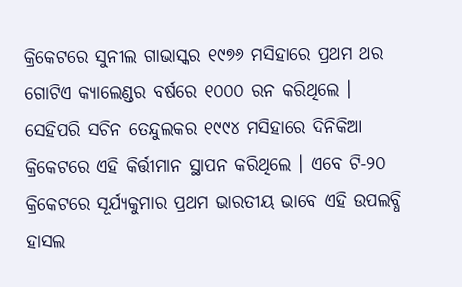କ୍ରିକେଟରେ ସୁନୀଲ ଗାଭାସ୍କର ୧୯୭୬ ମସିହାରେ ପ୍ରଥମ ଥର ଗୋଟିଏ କ୍ୟାଲେଣ୍ଡର ବର୍ଷରେ ୧୦୦୦ ରନ କରିଥିଲେ । ସେହିପରି ସଚିନ ତେନ୍ଦୁଲକର ୧୯୯୪ ମସିହାରେ ଦିନିକିଆ କ୍ରିକେଟରେ ଏହି କିର୍ତ୍ତୀମାନ ସ୍ଥାପନ କରିଥିଲେ । ଏବେ ଟି-୨୦ କ୍ରିକେଟରେ ସୂର୍ଯ୍ୟକୁମାର ପ୍ରଥମ ଭାରତୀୟ ଭାବେ ଏହି ଉପଲବ୍ଧି ହାସଲ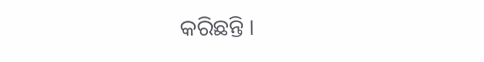କରିଛନ୍ତି ।